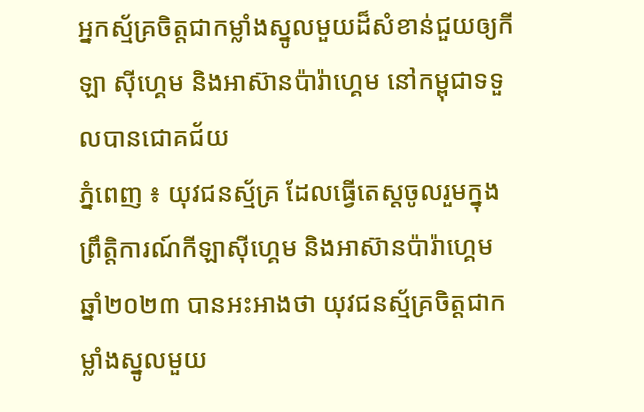អ្នកស្ម័គ្រចិត្តជាកម្លាំងស្នូលមួយដ៏សំខាន់ជួយឲ្យកីឡា ស៊ីហ្គេម និងអាស៊ានប៉ារ៉ាហ្គេម នៅកម្ពុជាទទួលបានជោគជ័យ
ភ្នំពេញ ៖ យុវជនស្ម័គ្រ ដែលធ្វើតេស្តចូលរួមក្នុងព្រឹត្តិការណ៍កីឡាស៊ីហ្គេម និងអាស៊ានប៉ារ៉ាហ្គេម ឆ្នាំ២០២៣ បានអះអាងថា យុវជនស្ម័គ្រចិត្តជាកម្លាំងស្នូលមួយ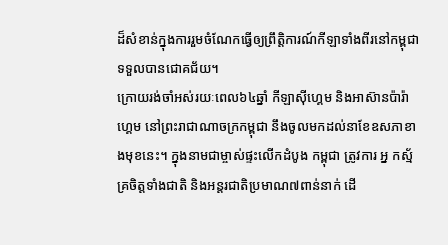ដ៏សំខាន់ក្នុងការរួមចំណែកធ្វើឲ្យព្រឹត្តិការណ៍កីឡាទាំងពីរនៅកម្ពុជាទទួលបានជោគជ័យ។
ក្រោយរង់ចាំអស់រយៈពេល៦៤ឆ្នាំ កីឡាស៊ីហ្គេម និងអាស៊ានប៉ារ៉ាហ្គេម នៅព្រះរាជាណាចក្រកម្ពុជា នឹងចូលមកដល់នាខែឧសភាខាងមុខនេះ។ ក្នុងនាមជាម្ចាស់ផ្ទះលើកដំបូង កម្ពុជា ត្រូវការ អ្ន កស្ម័គ្រចិត្តទាំងជាតិ និងអន្តរជាតិប្រមាណ៧ពាន់នាក់ ដើ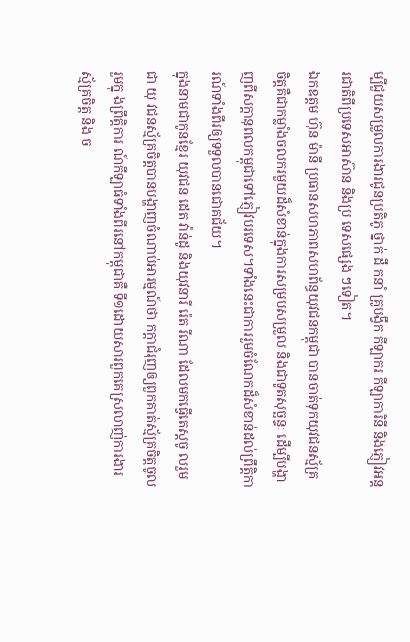ម្បីជួយសម្រួលការងារជូនប្រតិភូ ថ្នាក់ ដឹ កនាំ គ្រូបង្វឹក កីឡាករ កីឡាការិនី និងភ្ញៀវអន្តរជាតិពីប្រទេសអាស៊ាន និងប្រ ទេសផ្សេង ៗទៀត។
ឯកឧត្តម ហ៊ុន ម៉ានី ប្រធានសហភាពសហព័ន្ធយុវជនកម្ពុជា បានចាត់ទុកយុវជនស្ម័គ្រ ចិត្តគឺជាកម្លាំងចលករមួយដ៏សំខាន់ក្នុងការសម្របសម្រួល និងជាទូតសុច្ឆន្ទៈ ដើម្បីបង្ហាញពីសក្តានុពលកម្ពុជាទៅភ្ញៀវបរទេស។ទាំងនេះជាការរួមចំណែកដ៏សំខាន់ដល់ព្រឹត្តិការណ៍ទាំងពីរឲ្យទទួលបានជោគជ័យ។
ក្នុងនាមជាកូនខ្មែរ យុវជន ដេត វ៉ាន់ដូ និងយុវនារី រ៉េត រីណា ដែលមកធ្វើតេស្តចូ លរួមជា យុ វជនស្ម័គ្រចិត្តបានបង្ហាញចំណាប់អារម្មណ៍ថា កក្តាជំរុញឲ្យពួកគាត់ស័្មគ្រចិត្តចូលរួមក្នុ ងព្រឹត្តិការ ណ៍កីឡាធំទាំងពីរនៅកម្ពុជាគឺ ទី១ដោយសារពួកគេស្រលាញ់ការងារស្ម័គ្រចិត្ត និង ច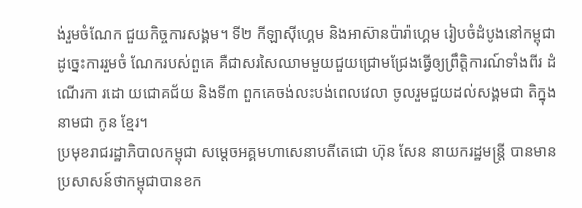ង់រួមចំណែក ជួយកិច្ចការសង្គម។ ទី២ កីឡាស៊ីហ្គេម និងអាស៊ានប៉ារ៉ាហ្គេម រៀបចំដំបូងនៅកម្ពុជា ដូច្នេះការរួមចំ ណែករបស់ពួគេ គឺជាសរសៃឈាមមួយជួយជ្រោមជ្រែងធ្វើឲ្យព្រឹត្តិការណ៍ទាំងពីរ ដំណើរកា រដោ យជោគជ័យ និងទី៣ ពួកគេចង់លះបង់ពេលវេលា ចូលរួមជួយដល់សង្គមជា តិក្នុង នាមជា កូន ខ្មែរ។
ប្រមុខរាជរដ្ឋាភិបាលកម្ពុជា សម្តេចអគ្គមហាសេនាបតីតេជោ ហ៊ុន សែន នាយករដ្ឋមន្រ្តី បានមានប្រសាសន៍ថាកម្ពុជាបានខក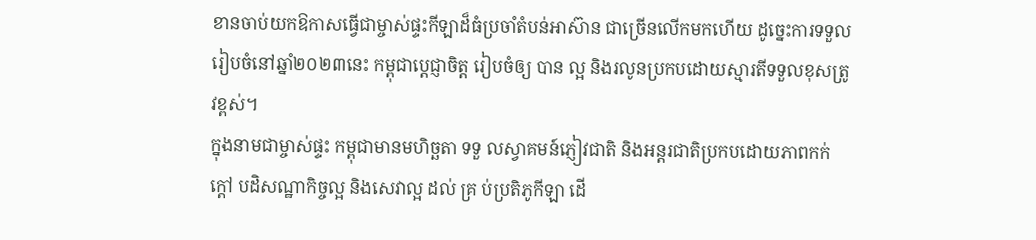ខានចាប់យកឱកាសធ្វើជាម្ចាស់ផ្ទះកីឡាដ៏ធំប្រចាំតំបន់អាស៊ាន ជាច្រើនលើកមកហើយ ដូច្នេះការទទួលរៀបចំនៅឆ្នាំ២០២៣នេះ កម្ពុជាប្តេជ្ញាចិត្ត រៀបចំឲ្យ បាន ល្អ និងរលូនប្រកបដោយស្មារតីទទួលខុសត្រូវខ្ពស់។
ក្នុងនាមជាម្ចាស់ផ្ទះ កម្ពុជាមានមហិច្ឆតា ទទួ លស្វាគមន៍ភ្ញៀវជាតិ និងអន្តរជាតិប្រកបដោយភាពកក់ក្តៅ បដិសណ្ឋាកិច្ចល្អ និងសេវាល្អ ដល់ គ្រ ប់ប្រតិភូកីឡា ដើ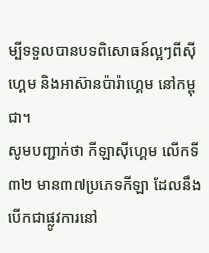ម្បីទទួលបានបទពិសោធន៍ល្អៗពីស៊ីហ្គេម និងអាស៊ានប៉ារ៉ាហ្គេម នៅកម្ពុជា។
សូមបញ្ជាក់ថា កីឡាស៊ីហ្គេម លើកទី៣២ មាន៣៧ប្រភេទកីឡា ដែលនឹងបើកជាផ្លូវការនៅ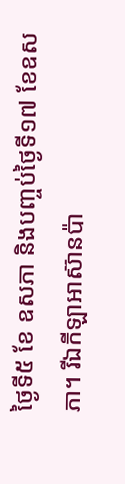ថ្ងៃទី៥ ខែ ឧសភា និងបញ្ចប់ថ្ងៃទី១៧ ខែឧសភា។ រីឯកីឡាអាស៊ានប៉ា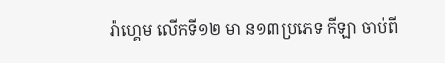រ៉ាហ្គេម លើកទី១២ មា ន១៣ប្រភេទ កីឡា ចាប់ពី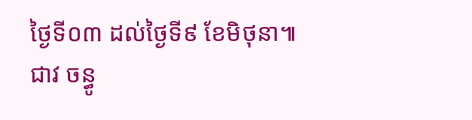ថ្ងៃទី០៣ ដល់ថ្ងៃទី៩ ខែមិថុនា៕ជាវ ចន្ធូ